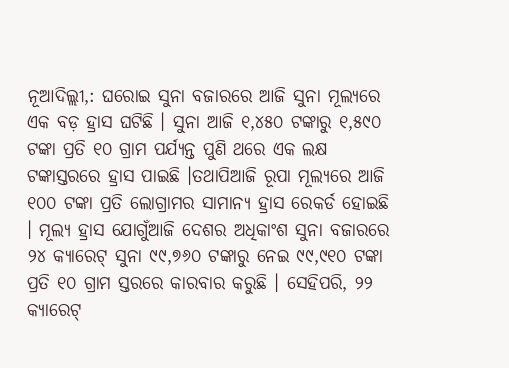ନୂଆଦିଲ୍ଲୀ,: ଘରୋଇ ସୁନା ବଜାରରେ ଆଜି ସୁନା ମୂଲ୍ୟରେ ଏକ ବଡ଼ ହ୍ରାସ ଘଟିଛି । ସୁନା ଆଜି ୧,୪୫୦ ଟଙ୍କାରୁ ୧,୫୯୦ ଟଙ୍କା ପ୍ରତି ୧୦ ଗ୍ରାମ ପର୍ଯ୍ୟନ୍ତ ପୁଣି ଥରେ ଏକ ଲକ୍ଷ ଟଙ୍କାସ୍ତରରେ ହ୍ରାସ ପାଇଛି ।ତଥାପିଆଜି ରୂପା ମୂଲ୍ୟରେ ଆଜି ୧୦୦ ଟଙ୍କା ପ୍ରତି ଲୋଗ୍ରାମର ସାମାନ୍ୟ ହ୍ରାସ ରେକର୍ଡ ହୋଇଛି । ମୂଲ୍ୟ ହ୍ରାସ ଯୋଗୁଁଆଜି ଦେଶର ଅଧିକାଂଶ ସୁନା ବଜାରରେ ୨୪ କ୍ୟାରେଟ୍ ସୁନା ୯୯,୭୬୦ ଟଙ୍କାରୁ ନେଇ ୯୯,୯୧୦ ଟଙ୍କା ପ୍ରତି ୧୦ ଗ୍ରାମ ସ୍ତରରେ କାରବାର କରୁଛି । ସେହିପରି, ୨୨ କ୍ୟାରେଟ୍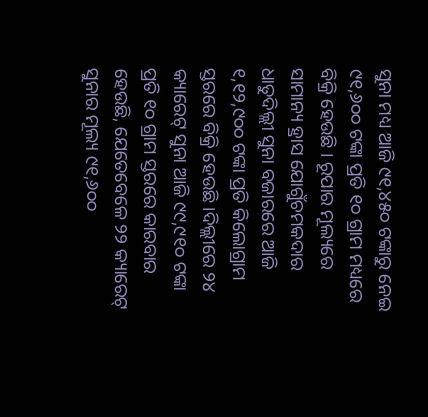ସୁନା ମଧ୍ୟ ଆଜି ୯୧,୪୫୦ ଟଙ୍କାରୁ ନେଇ ୯୧,୬୦୦ ଟଙ୍କା ପ୍ରତି ୧୦ ଗ୍ରାମ ମଧ୍ୟରେ ବିକ୍ରି ହେଉଛି । ରୂପାର ମୂଲ୍ୟରେ ସାମାନ୍ୟ ହ୍ରାସ ଯୋଗୁଁଚମକଦାର ଧାତୁଦିଲ୍ଲୀ ସୁନା ବଜାରରେ ଆଜି ୧,୧୨,୯୦୦ ଟଙ୍କା ପ୍ରତି କିଲୋଗ୍ରାମ ସ୍ତରରେ ବିକ୍ରି ହେଉଛି ।ଦିଲ୍ଲୀରେ ୨୪ କ୍ୟାରେଟ୍ ସୁନା ଆଜି ୯୯,୯୧୦ ଟଙ୍କା ପ୍ରତି ୧୦ ଗ୍ରାମ ସ୍ତରରେ କାରବାର ହେଉଛି, ଯେତେବେଳେ ୨୨ କ୍ୟାରେଟ୍ ସୁନାର ମୂଲ୍ୟ ୯୧,୬୦୦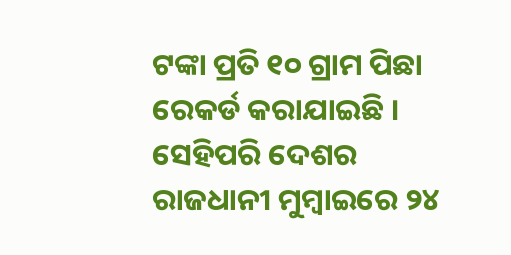ଟଙ୍କା ପ୍ରତି ୧୦ ଗ୍ରାମ ପିଛା ରେକର୍ଡ କରାଯାଇଛି । ସେହିପରି ଦେଶର ରାଜଧାନୀ ମୁମ୍ବାଇରେ ୨୪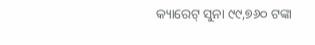କ୍ୟାରେଟ୍ ସୁନା ୯୯,୭୬୦ ଟଙ୍କା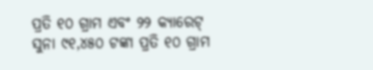ପ୍ରତି ୧୦ ଗ୍ରାମ ଏବଂ ୨୨ କ୍ୟାରେଟ୍ ସୁନା ୯୧,୪୫୦ ଟଙ୍କା ପ୍ରତି ୧୦ ଗ୍ରାମ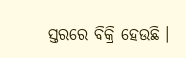ସ୍ତରରେ ବିକ୍ରି ହେଉଛି ।